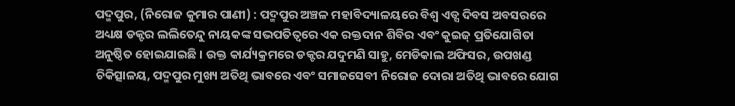ପଦ୍ମପୁର, (ନିରୋଜ କୁମାର ପାଣୀ) : ପଦ୍ମପୁର ଅଞ୍ଚଳ ମହାବିଦ୍ୟାଳୟରେ ବିଶ୍ଵ ଏଡ୍ସ ଦିବସ ଅବସରରେ ଅଧ୍ୟକ୍ଷ ଡକ୍ଟର ଲଲିତେନ୍ଦୁ ନାୟକଙ୍କ ସଭପତିତ୍ୱରେ ଏକ ରକ୍ତଦାନ ଶିବିର ଏବଂ କୁଇଜ୍ ପ୍ରତିଯୋଗିତା ଅନୁଷ୍ଠିତ ହୋଇଯାଇଛି । ଉକ୍ତ କାର୍ଯ୍ୟକ୍ରମରେ ଡକ୍ଟର ଯଦୁମଣି ସାହୁ, ମେଡିକାଲ ଅଫିସର, ଉପଖଣ୍ଡ ଚିକିତ୍ସାଳୟ, ପଦ୍ମପୁର ମୁଖ୍ୟ ଅତିଥି ଭାବରେ ଏବଂ ସମାଜସେବୀ ନିରୋଜ ଦୋରା ଅତିଥି ଭାବରେ ଯୋଗ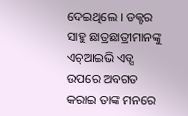ଦେଇଥିଲେ । ଡକ୍ଟର ସାହୁ ଛାତ୍ରଛାତ୍ରୀମାନଙ୍କୁ ଏଚ୍ଆଇଭି ଏଡ୍ସ ଉପରେ ଅବଗତ କରାଇ ତାଙ୍କ ମନରେ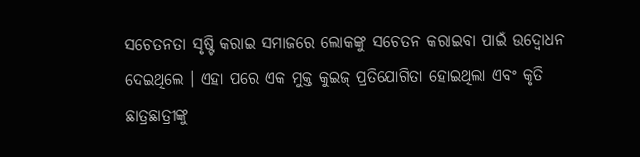ସଚେତନତା ସୃଷ୍ଟି କରାଇ ସମାଜରେ ଲୋକଙ୍କୁ ସଚେତନ କରାଇବା ପାଇଁ ଉଦ୍ବୋଧନ ଦେଇଥିଲେ । ଏହା ପରେ ଏକ ମୁକ୍ତ କୁଇଜ୍ ପ୍ରତିଯୋଗିତା ହୋଇଥିଲା ଏବଂ କୃତି ଛାତ୍ରଛାତ୍ରୀଙ୍କୁ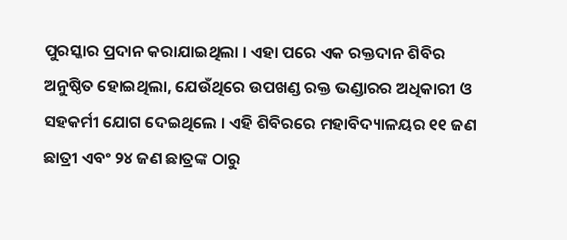ପୁରସ୍କାର ପ୍ରଦାନ କରାଯାଇଥିଲା । ଏହା ପରେ ଏକ ରକ୍ତଦାନ ଶିବିର ଅନୁଷ୍ଠିତ ହୋଇଥିଲା, ଯେଉଁଥିରେ ଉପଖଣ୍ଡ ରକ୍ତ ଭଣ୍ଡାରର ଅଧିକାରୀ ଓ ସହକର୍ମୀ ଯୋଗ ଦେଇଥିଲେ । ଏହି ଶିବିରରେ ମହାବିଦ୍ୟାଳୟର ୧୧ ଜଣ ଛାତ୍ରୀ ଏବଂ ୨୪ ଜଣ ଛାତ୍ରଙ୍କ ଠାରୁ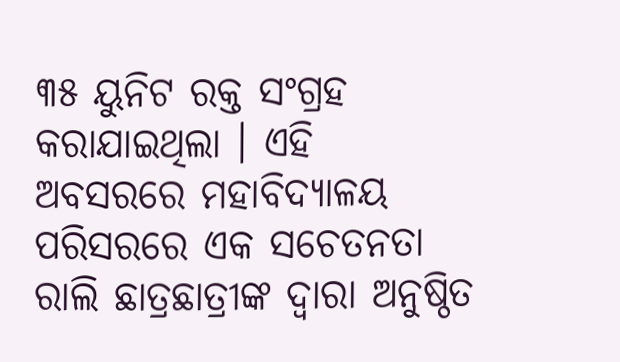୩୫ ୟୁନିଟ ରକ୍ତ ସଂଗ୍ରହ କରାଯାଇଥିଲା । ଏହି ଅବସରରେ ମହାବିଦ୍ୟାଳୟ ପରିସରରେ ଏକ ସଚେତନତା ରାଲି ଛାତ୍ରଛାତ୍ରୀଙ୍କ ଦ୍ଵାରା ଅନୁଷ୍ଠିତ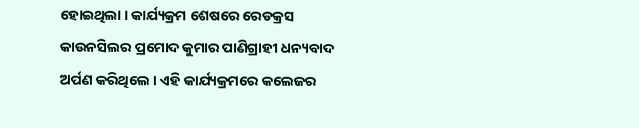ହୋଇଥିଲା । କାର୍ଯ୍ୟକ୍ରମ ଶେଷରେ ରେଡକ୍ରସ କାଉନସିଲର ପ୍ରମୋଦ କୁମାର ପାଣିଗ୍ରାହୀ ଧନ୍ୟବାଦ ଅର୍ପଣ କରିଥିଲେ । ଏହି କାର୍ଯ୍ୟକ୍ରମରେ କଲେଜର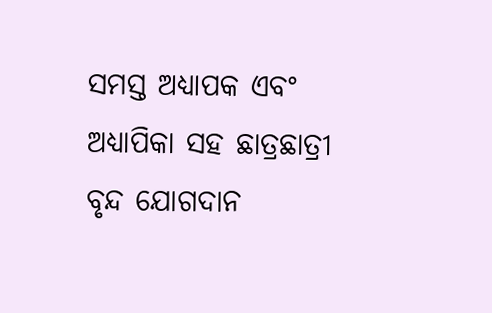ସମସ୍ତ ଅଧ୍ୟାପକ ଏବଂ ଅଧ୍ୟାପିକା ସହ ଛାତ୍ରଛାତ୍ରୀ ବୃନ୍ଦ ଯୋଗଦାନ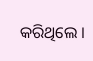କରିଥିଲେ ।